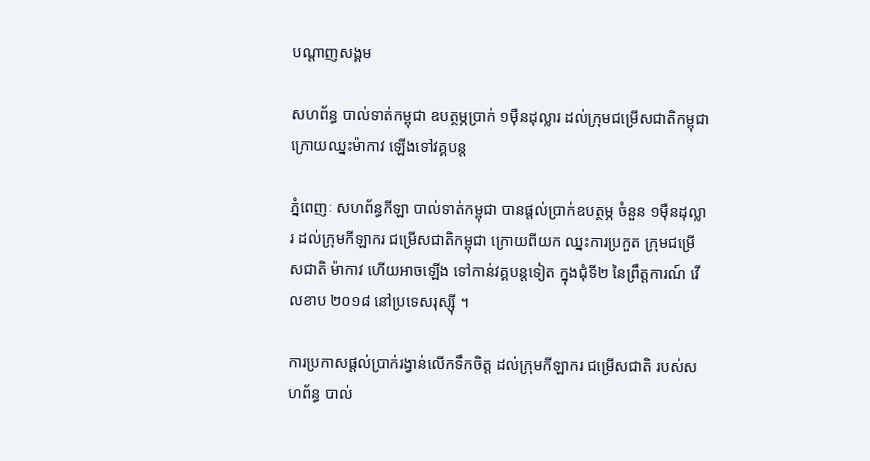បណ្តាញសង្គម

សហព័ន្ធ បាល់ទាត់កម្ពុជា ឧបត្ថម្ភប្រាក់ ១ម៉ឺនដុល្លារ ដល់ក្រុមជម្រើសជាតិកម្ពុជា ក្រោយឈ្នះម៉ាកាវ ឡើងទៅវគ្គបន្ត

ភ្នំពេញៈ សហព័ន្ធកីឡា បាល់ទាត់កម្ពុជា បានផ្តល់ប្រាក់ឧបត្ថម្ភ ចំនួន ១ម៉ឺនដុល្លារ ដល់ក្រុមកីឡាករ ជម្រើសជាតិកម្ពុជា ក្រោយពីយក ឈ្នះការប្រកួត ក្រុមជម្រើសជាតិ ម៉ាកាវ ហើយអាចឡើង ទៅកាន់វគ្គបន្តទៀត ក្នុងជុំទី២ នៃព្រឹត្តការណ៍ វើលខាប ២០១៨ នៅប្រទេសរុស្ស៊ី ។

ការប្រកាសផ្តល់ប្រាក់រង្វាន់លើកទឹកចិត្ត ដល់ក្រុមកីឡាករ ជម្រើសជាតិ របស់សហព័ន្ធ បាល់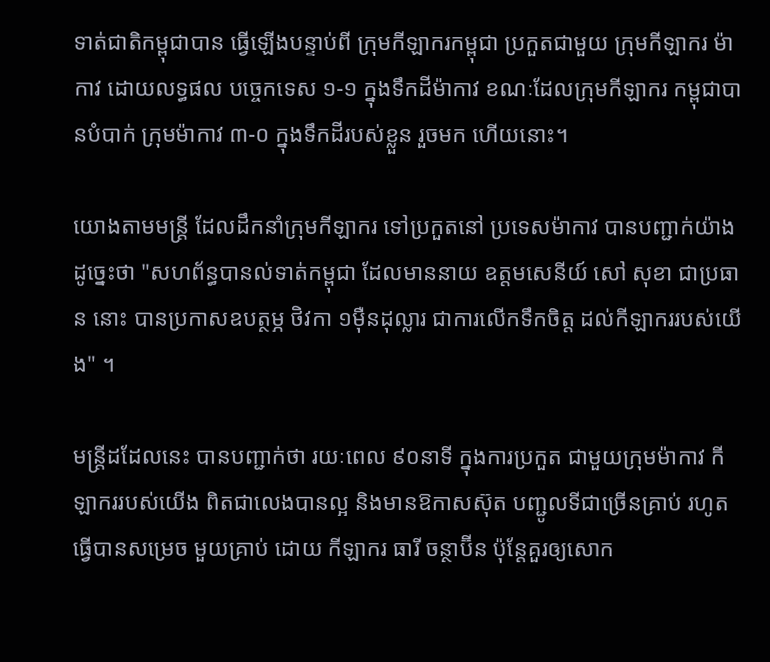ទាត់ជាតិកម្ពុជាបាន ធ្វើឡើងបន្ទាប់ពី ក្រុមកីឡាករកម្ពុជា ប្រកួតជាមួយ ក្រុមកីឡាករ ម៉ាកាវ ដោយលទ្ធផល បច្ចេកទេស ១-១ ក្នុងទឹកដីម៉ាកាវ ខណៈដែលក្រុមកីឡាករ កម្ពុជាបានបំបាក់ ក្រុមម៉ាកាវ ៣-០ ក្នុងទឹកដីរបស់ខ្លួន រួចមក ហើយនោះ។

យោងតាមមន្ត្រី ដែលដឹកនាំក្រុមកីឡាករ ទៅប្រកួតនៅ ប្រទេសម៉ាកាវ បានបញ្ជាក់យ៉ាងដូច្នេះថា "សហព័ន្ធបានល់ទាត់កម្ពុជា ដែលមាននាយ ឧត្តមសេនីយ៍ សៅ សុខា ជាប្រធាន នោះ បានប្រកាសឧបត្ថម្ភ ថិវកា ១ម៉ឺនដុល្លារ ជាការលើកទឹកចិត្ត ដល់កីឡាកររបស់យើង" ។

មន្ត្រីដដែលនេះ បានបញ្ជាក់ថា រយៈពេល ៩០នាទី ក្នុងការប្រកួត ជាមួយក្រុមម៉ាកាវ កីឡាកររបស់យើង ពិតជាលេងបានល្អ និងមានឱកាសស៊ុត បញ្ជូលទីជាច្រើនគ្រាប់ រហូតធ្វើបានសម្រេច មួយគ្រាប់ ដោយ កីឡាករ ធារី ចន្ថាប៊ីន ប៉ុន្តែគួរឲ្យសោក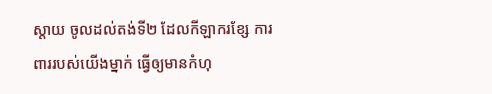ស្តាយ ចូលដល់តង់ទី២ ដែលកីឡាករខ្សែ ការពាររបស់យើងម្នាក់ ធ្វើឲ្យមានកំហុ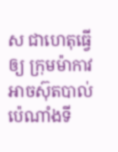ស ជាហេតុធ្វើឲ្យ ក្រុមម៉ាកាវ អាចស៊ុតបាល់ប៉េណាំងទី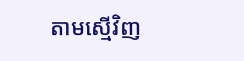តាមស្មើវិញ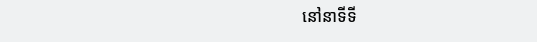នៅនាទីទី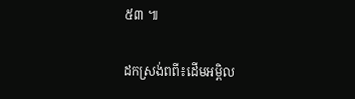៥៣ ៕

ដកស្រង់ពពី៖ដើមអម្ពិល